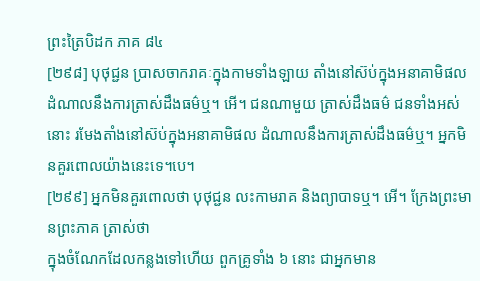ព្រះត្រៃបិដក ភាគ ៨៤
[២៩៨] បុថុជ្ជន ប្រាសចាករាគៈក្នុងកាមទាំងឡាយ តាំងនៅស៊ប់ក្នុងអនាគាមិផល ដំណាលនឹងការត្រាស់ដឹងធម៌ឬ។ អើ។ ជនណាមួយ ត្រាស់ដឹងធម៌ ជនទាំងអស់នោះ រមែងតាំងនៅស៊ប់ក្នុងអនាគាមិផល ដំណាលនឹងការត្រាស់ដឹងធម៌ឬ។ អ្នកមិនគួរពោលយ៉ាងនេះទេ។បេ។
[២៩៩] អ្នកមិនគួរពោលថា បុថុជ្ជន លះកាមរាគ និងព្យាបាទឬ។ អើ។ ក្រែងព្រះមានព្រះភាគ ត្រាស់ថា
ក្នុងចំណែកដែលកន្លងទៅហើយ ពួកគ្រូទាំង ៦ នោះ ជាអ្នកមាន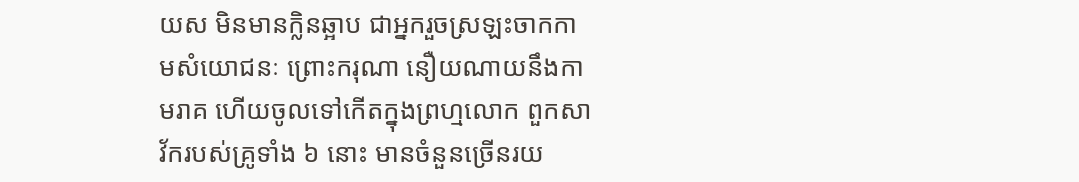យស មិនមានក្លិនឆ្អាប ជាអ្នករួចស្រឡះចាកកាមសំយោជនៈ ព្រោះករុណា នឿយណាយនឹងកាមរាគ ហើយចូលទៅកើតក្នុងព្រហ្មលោក ពួកសាវ័ករបស់គ្រូទាំង ៦ នោះ មានចំនួនច្រើនរយ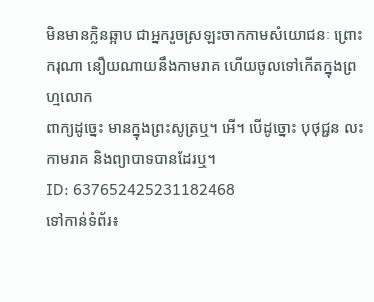មិនមានក្លិនឆ្អាប ជាអ្នករួចស្រឡះចាកកាមសំយោជនៈ ព្រោះករុណា នឿយណាយនឹងកាមរាគ ហើយចូលទៅកើតក្នុងព្រហ្មលោក
ពាក្យដូច្នេះ មានក្នុងព្រះសូត្រឬ។ អើ។ បើដូច្នោះ បុថុជ្ជន លះកាមរាគ និងព្យាបាទបានដែរឬ។
ID: 637652425231182468
ទៅកាន់ទំព័រ៖